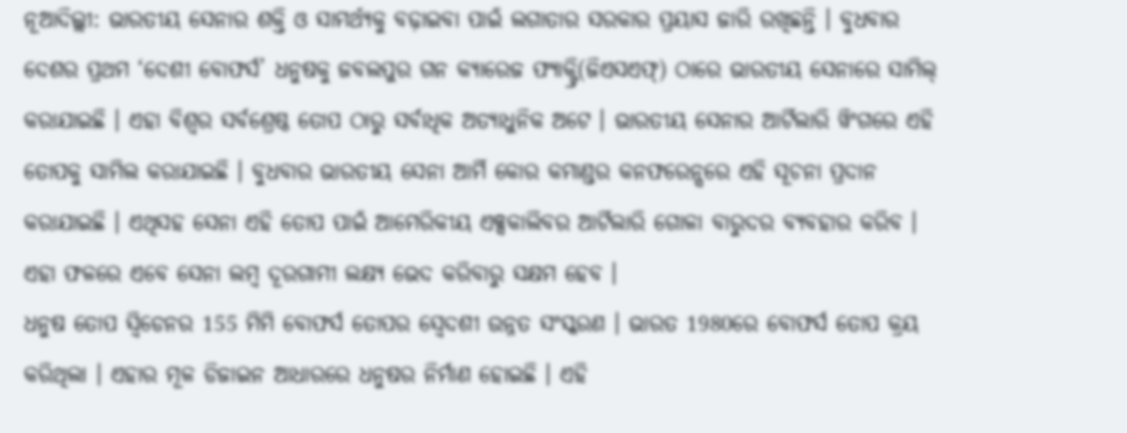ନୂଆଦିଲ୍ଲୀ: ଭାରତୀୟ ସେନାର ଶକ୍ତି ଓ ସାମର୍ଥ୍ୟକୁ ବଢ଼ାଇବା ପାଇଁ ଲଗାତାର ସରକାର ପ୍ରୟାସ ଜାରି ରଖିଛନ୍ତି । ବୁଧବାର ଦେଶର ପ୍ରଥମ ‘ଦେଶୀ ବୋଫର୍ସ’ ଧନୁଷକୁ ଜବଲପୁର ଗନ କ୍ୟାରେଜ ଫ୍ୟାକ୍ଟ୍ରି(ଜିଏସଏଫ୍) ଠାରେ ଭାରତୀୟ ସେନାରେ ସାମିଲ୍ କରାଯାଇଛି । ଏହା ବିଶ୍ବର ସର୍ବଶ୍ରେଷ୍ଠ ତୋପ ଠାରୁ ସର୍ବାଧିକ ଅତ୍ୟାଧୁନିକ ଅଟେ । ଭାରତୀୟ ସେନାର ଆର୍ଟିଲାରି ୱିଂଗରେ ଏହି ତୋପକୁ ସାମିଲ କରାଯାଇଛି । ବୁଧବାର ଭାରତୀୟ ସେନା ଆର୍ମି କୋର କମାଣ୍ଡର କନଫରେନ୍ସରେ ଏହି ସୂଚନା ପ୍ରଦାନ କରାଯାଇଛି । ଏଥିସହ ସେନା ଏହି ତୋପ ପାଇଁ ଆମେରିକୀୟ ଏକ୍ସକାଲିବର ଆର୍ଟିଲାରି ଗୋଳା ବାରୁଦର ବ୍ୟବହାର କରିବ । ଏହା ଫଳରେ ଏବେ ସେନା ଲମ୍ବ ଦୂରଗାମୀ ଲକ୍ଷ୍ୟ ଭେଦ କରିବାରୁ ସକ୍ଷମ ହେବ ।
ଧନୁଷ ତୋପ ସ୍ବିଡେନର 155 ମିମି ବୋଫର୍ସ ତୋପର ସ୍ବେଦଶୀ ଉନ୍ନତ ସଂସ୍କରଣ । ଭାରତ 1980ରେ ବୋଫର୍ସ ତୋପ କ୍ରୟ କରିଥିଲା । ଏହାର ମୂଳ ଡିଜାଇନ ଆଧାରରେ ଧନୁଷର ନିର୍ମାଣ ହୋଇଛି । ଏହି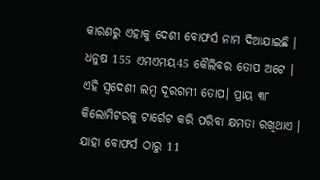କାରଣରୁ ଏହାକୁ ଦେଶୀ ବୋଫର୍ସ ନାମ ଦିଆଯାଇଛି । ଧନୁଷ 155 ଏମଏମୟ45 କୈଲିବର ତୋପ ଅଟେ । ଏହି ସ୍ବଦେଶୀ ଲମ୍ବ ଦୂରଗମୀ ତୋପ। ପ୍ରାୟ ୩୮ କିଲୋମିଟରକୁ ଟାର୍ଗେଟ କରି ପରିବା କ୍ଷମତା ରଖିଥାଏ । ଯାହା ବୋଫର୍ସ ଠାରୁ 11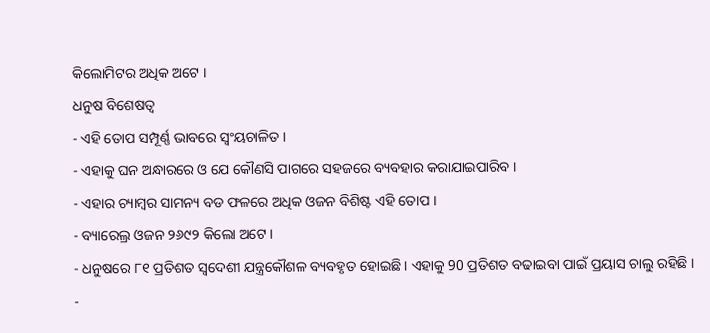କିଲୋମିଟର ଅଧିକ ଅଟେ ।
ଧନୁଷ ବିଶେଷତ୍ବ
- ଏହି ତୋପ ସମ୍ପୂର୍ଣ୍ଣ ଭାବରେ ସ୍ବଂୟଚାଳିତ ।
- ଏହାକୁ ଘନ ଅନ୍ଧାରରେ ଓ ଯେ କୌଣସି ପାଗରେ ସହଜରେ ବ୍ୟବହାର କରାଯାଇପାରିବ ।
- ଏହାର ଚ୍ୟାମ୍ବର ସାମନ୍ୟ ବଡ ଫଳରେ ଅଧିକ ଓଜନ ବିଶିଷ୍ଟ ଏହି ତୋପ ।
- ବ୍ୟାରେଲ୍ର ଓଜନ ୨୬୯୨ କିଲୋ ଅଟେ ।
- ଧନୁଷରେ ୮୧ ପ୍ରତିଶତ ସ୍ବଦେଶୀ ଯନ୍ତ୍ରକୌଶଳ ବ୍ୟବହୃତ ହୋଇଛି । ଏହାକୁ 90 ପ୍ରତିଶତ ବଢାଇବା ପାଇଁ ପ୍ରୟାସ ଚାଲୁ ରହିଛି ।
-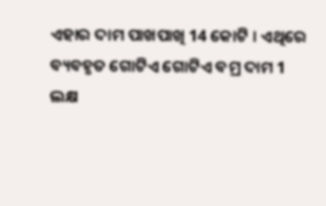ଏହାର ଦାମ ପାଖପାଖି 14 କୋଟି । ଏଥିରେ ବ୍ୟବହୃତ ଗୋଟିଏ ଗୋଟିଏ ବମ୍ର ଦାମ 1 ଲକ୍ଷ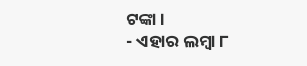ଟଙ୍କା ।
- ଏହାର ଲମ୍ବା ୮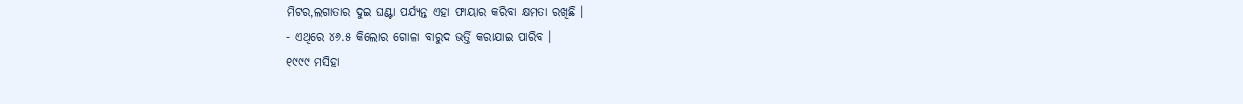ମିଟର,ଲଗାତାର ଦୁଇ ଘଣ୍ଟା ପର୍ଯ୍ୟନ୍ତ ଏହା ଫାୟାର କରିବା କ୍ଷମତା ରଖିଛି ।
- ଏଥିରେ ୪୬.୫ କିଲୋର ଗୋଳା ବାରୁଦ ଭର୍ତ୍ତି କରାଯାଇ ପାରିବ ।
୧୯୯୯ ମସିହା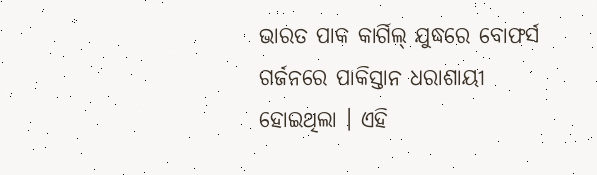ଭାରତ ପାକ କାର୍ଗିଲ୍ ଯୁଦ୍ଧରେ ବୋଫର୍ସ ଗର୍ଜନରେ ପାକିସ୍ତାନ ଧରାଶାୟୀ ହୋଇଥିଲା । ଏହି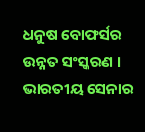ଧନୁଷ ବୋଫର୍ସର ଉନ୍ନତ ସଂସ୍କରଣ । ଭାରତୀୟ ସେନାର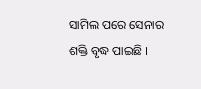ସାମିଲ ପରେ ସେନାର ଶକ୍ତି ବୃଦ୍ଧ ପାଇଛି ।